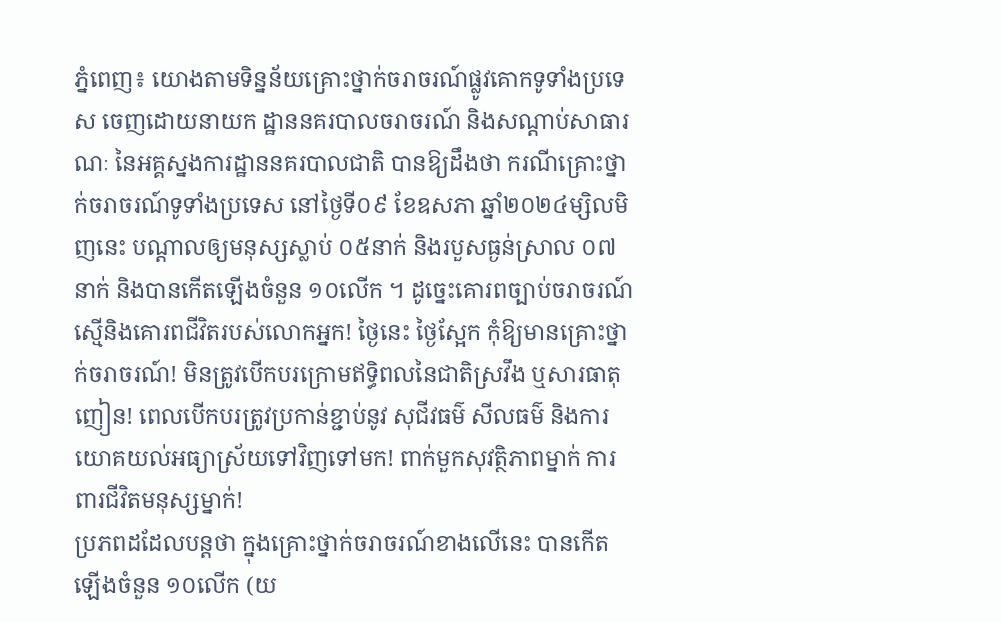ភ្នំពេញ៖ យោងតាមទិន្នន័យគ្រោះថ្នាក់ចរាចរណ៍ផ្លូវគោកទូទាំងប្រទេស ចេញដោយនាយក ដ្ឋាននគរបាលចរាចរណ៍ និងសណ្តាប់សាធារណៈ នៃអគ្គស្នងការដ្ឋាននគរបាលជាតិ បានឱ្យដឹងថា ករណីគ្រោះថ្នាក់ចរាចរណ៍ទូទាំងប្រទេស នៅថ្ងៃទី០៩ ខែឧសភា ឆ្នាំ២០២៤ម្សិលមិញនេះ បណ្តាលឲ្យមនុស្សស្លាប់ ០៥នាក់ និងរបួសធ្ងន់ស្រាល ០៧នាក់ និងបានកើតឡើងចំនួន ១០លើក ។ ដូច្នេះគោរពច្បាប់ចរាចរណ៍ ស្មេីនិងគោរពជីវិតរបស់លោកអ្នក! ថ្ងៃនេះ ថ្ងៃស្អែក កុំឱ្យមានគ្រោះថ្នាក់ចរាចរណ៍! មិនត្រូវបើកបរក្រោមឥទ្ធិពលនៃជាតិស្រវឹង ឬសារធាតុញៀន! ពេលបើកបរត្រូវប្រកាន់ខ្ជាប់នូវ សុជីវធម៌ សីលធម៌ និងការយោគយល់អធ្យាស្រ័យទៅវិញទៅមក! ពាក់មួកសុវត្ថិភាពម្នាក់ ការពារជីវិតមនុស្សម្នាក់!
ប្រភពដដែលបន្តថា ក្នុងគ្រោះថ្នាក់ចរាចរណ៍ខាងលេីនេះ បានកើតឡើងចំនួន ១០លើក (យ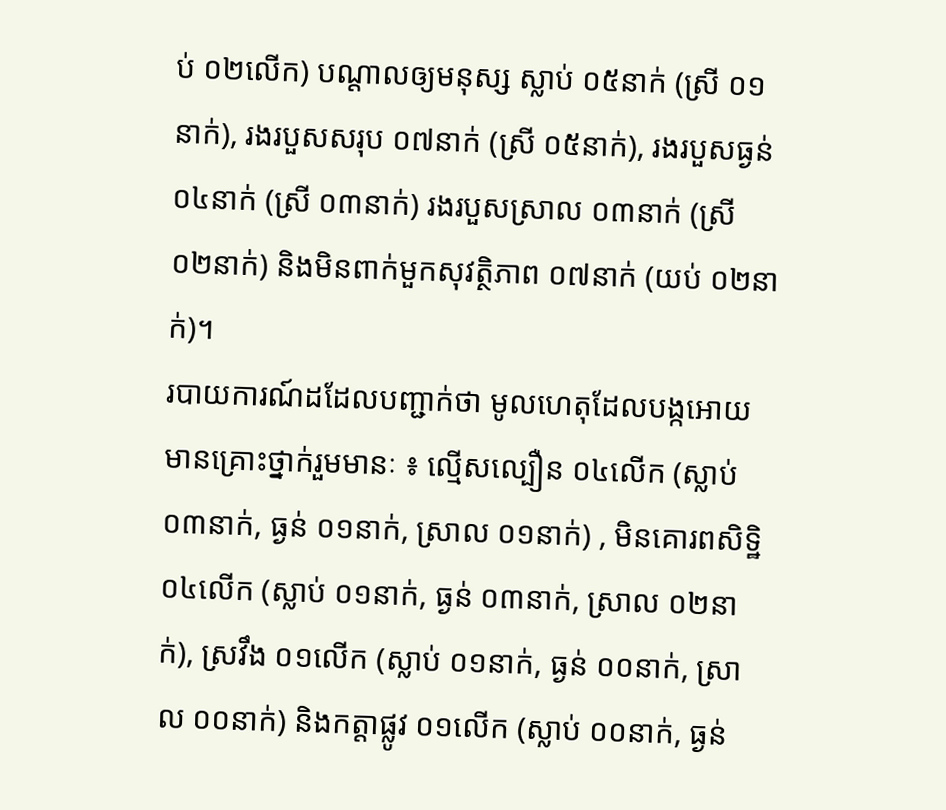ប់ ០២លើក) បណ្តាលឲ្យមនុស្ស ស្លាប់ ០៥នាក់ (ស្រី ០១នាក់), រងរបួសសរុប ០៧នាក់ (ស្រី ០៥នាក់), រងរបួសធ្ងន់ ០៤នាក់ (ស្រី ០៣នាក់) រងរបួសស្រាល ០៣នាក់ (ស្រី ០២នាក់) និងមិនពាក់មួកសុវត្ថិភាព ០៧នាក់ (យប់ ០២នាក់)។
របាយការណ៍ដដែលបញ្ជាក់ថា មូលហេតុដែលបង្កអោយមានគ្រោះថ្នាក់រួមមានៈ ៖ ល្មើសល្បឿន ០៤លើក (ស្លាប់ ០៣នាក់, ធ្ងន់ ០១នាក់, ស្រាល ០១នាក់) , មិនគោរពសិទិ្ឋ ០៤លើក (ស្លាប់ ០១នាក់, ធ្ងន់ ០៣នាក់, ស្រាល ០២នាក់), ស្រវឹង ០១លើក (ស្លាប់ ០១នាក់, ធ្ងន់ ០០នាក់, ស្រាល ០០នាក់) និងកត្តាផ្លូវ ០១លើក (ស្លាប់ ០០នាក់, ធ្ងន់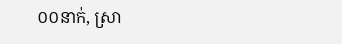០០នាក់, ស្រា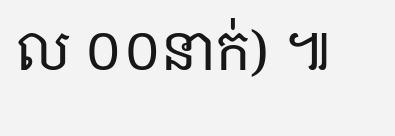ល ០០នាក់) ៕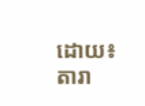ដោយ៖ តារា